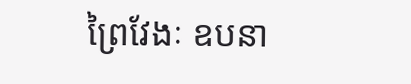ព្រៃវែងៈ ឧបនា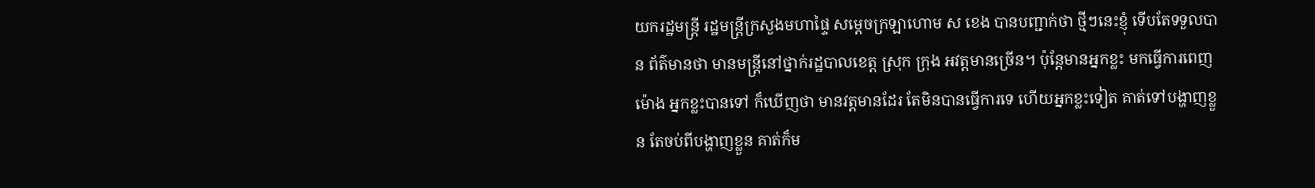យករដ្ឋមន្ត្រី រដ្ឋមន្ត្រីក្រសួងមហាផ្ទៃ សម្តេចក្រឡាហោម ស ខេង បានបញ្ជាក់ថា ថ្មីៗនេះខ្ញុំ ទើបតែទទួលបាន ព័ត៌មានថា មានមន្ត្រីនៅថ្នាក់រដ្ឋបាលខេត្ត ស្រុក ក្រុង អវត្តមានច្រើន។ ប៉ុន្តែមានអ្នកខ្លះ មកធ្វើការពេញម៉ោង អ្នកខ្លះបានទៅ ក៏ឃើញថា មានវត្តមានដែរ តែមិនបានធ្វើការទេ ហើយអ្នកខ្លះទៀត គាត់ទៅបង្ហាញខ្លួន តែចប់ពីបង្ហាញខ្លួន គាត់ក៏ម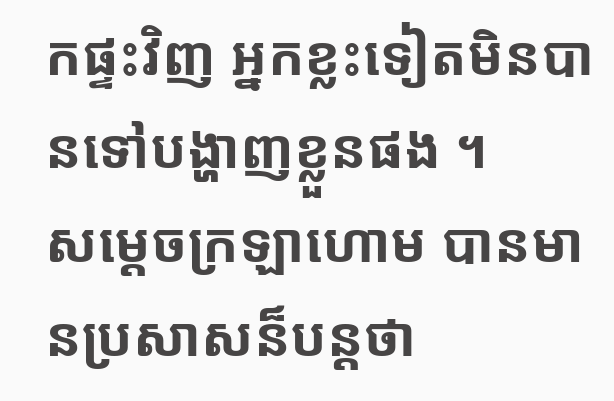កផ្ទះវិញ អ្នកខ្លះទៀតមិនបានទៅបង្ហាញខ្លួនផង ។
សម្តេចក្រឡាហោម បានមានប្រសាសន៏បន្តថា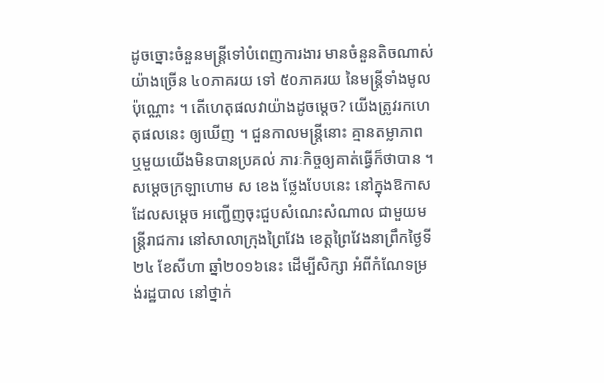ដូចច្នោះចំនួនមន្ត្រីទៅបំពេញការងារ មានចំនួនតិចណាស់ យ៉ាងច្រើន ៤០ភាគរយ ទៅ ៥០ភាគរយ នៃមន្ត្រីទាំងមូលប៉ុណ្ណោះ ។ តើហេតុផលវាយ៉ាងដូចម្តេច? យើងត្រូវរកហេតុផលនេះ ឲ្យឃើញ ។ ជួនកាលមន្ត្រីនោះ គ្មានតម្លាភាព ឬមួយយើងមិនបានប្រគល់ ភារៈកិច្ចឲ្យគាត់ធ្វើក៏ថាបាន ។
សម្តេចក្រឡាហោម ស ខេង ថ្លែងបែបនេះ នៅក្នុងឱកាស ដែលសម្តេច អញ្ជើញចុះជួបសំណេះសំណាល ជាមួយមន្ត្រីរាជការ នៅសាលាក្រុងព្រៃវែង ខេត្តព្រៃវែងនាព្រឹកថ្ងៃទី២៤ ខែសីហា ឆ្នាំ២០១៦នេះ ដើម្បីសិក្សា អំពីកំណែទម្រង់រដ្ឋបាល នៅថ្នាក់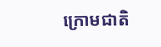ក្រោមជាតិ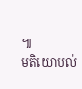៕
មតិយោបល់